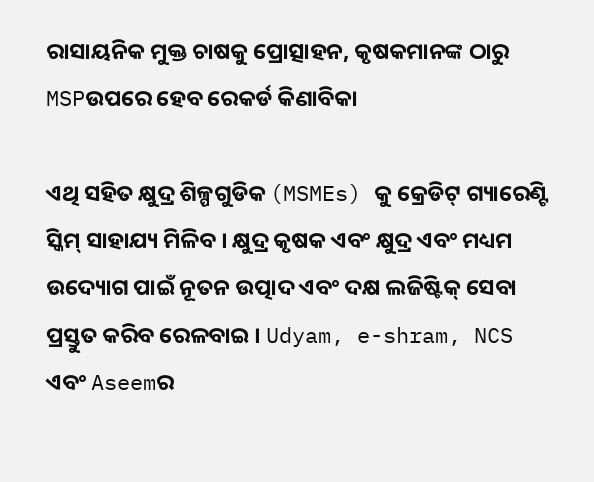ରାସାୟନିକ ମୁକ୍ତ ଚାଷକୁ ପ୍ରୋତ୍ସାହନ, କୃଷକମାନଙ୍କ ଠାରୁ MSPଉପରେ ହେବ ରେକର୍ଡ କିଣାବିକା

ଏଥି ସହିତ କ୍ଷୁଦ୍ର ଶିଳ୍ପଗୁଡିକ (MSMEs) କୁ କ୍ରେଡିଟ୍ ଗ୍ୟାରେଣ୍ଟି ସ୍କିମ୍ ସାହାଯ୍ୟ ମିଳିବ । କ୍ଷୁଦ୍ର କୃଷକ ଏବଂ କ୍ଷୁଦ୍ର ଏବଂ ମଧ୍ୟମ ଉଦ୍ୟୋଗ ପାଇଁ ନୂତନ ଉତ୍ପାଦ ଏବଂ ଦକ୍ଷ ଲଜିଷ୍ଟିକ୍ ସେବା ପ୍ରସ୍ତୁତ କରିବ ରେଳବାଇ । Udyam, e-shram, NCS ଏବଂ Aseemର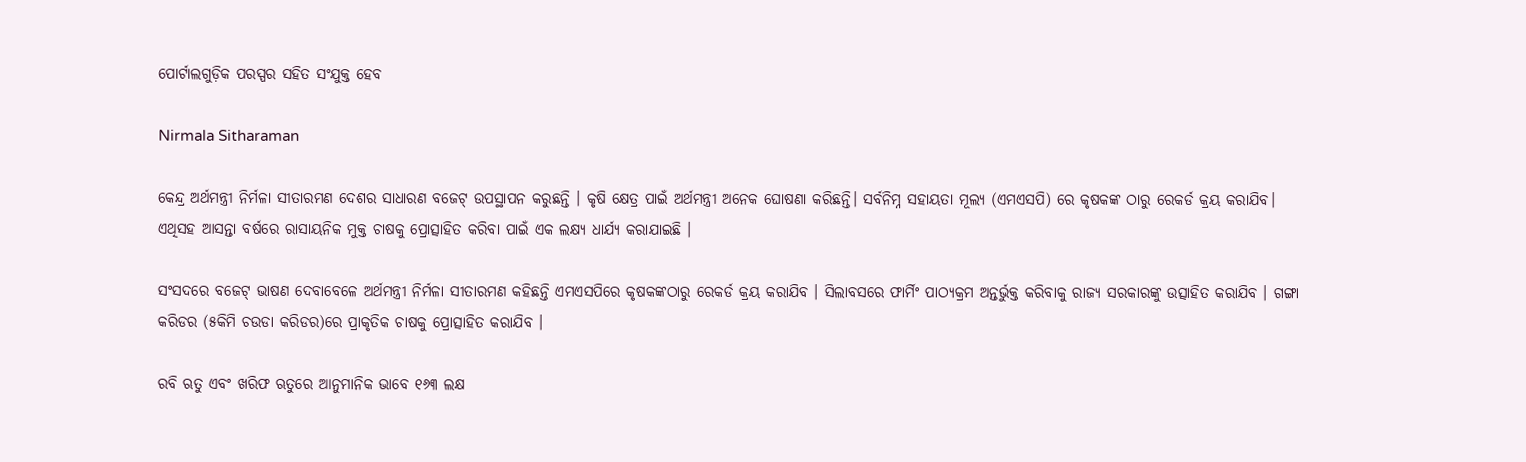ପୋର୍ଟାଲଗୁଡ଼ିକ ପରସ୍ପର ସହିତ ସଂଯୁକ୍ତ ହେବ

Nirmala Sitharaman

କେନ୍ଦ୍ର ଅର୍ଥମନ୍ତ୍ରୀ ନିର୍ମଳା ସୀତାରମଣ ଦେଶର ସାଧାରଣ ବଜେଟ୍ ଉପସ୍ଥାପନ କରୁଛନ୍ତି । କୃଷି କ୍ଷେତ୍ର ପାଇଁ ଅର୍ଥମନ୍ତ୍ରୀ ଅନେକ ଘୋଷଣା କରିଛନ୍ତି। ସର୍ବନିମ୍ନ ସହାୟତା ମୂଲ୍ୟ (ଏମଏସପି) ରେ କୃଷକଙ୍କ ଠାରୁ ରେକର୍ଡ କ୍ରୟ କରାଯିବ। ଏଥିସହ ଆସନ୍ତା ବର୍ଷରେ ରାସାୟନିକ ମୁକ୍ତ ଚାଷକୁ ପ୍ରୋତ୍ସାହିତ କରିବା ପାଇଁ ଏକ ଲକ୍ଷ୍ୟ ଧାର୍ଯ୍ୟ କରାଯାଇଛି ।

ସଂସଦରେ ବଜେଟ୍ ଭାଷଣ ଦେବାବେଳେ ଅର୍ଥମନ୍ତ୍ରୀ ନିର୍ମଳା ସୀତାରମଣ କହିଛନ୍ତି ଏମଏସପିରେ କୃଷକଙ୍କଠାରୁ ରେକର୍ଡ କ୍ରୟ କରାଯିବ । ସିଲାବସରେ ଫାର୍ମିଂ ପାଠ୍ୟକ୍ରମ ଅନ୍ତର୍ଭୁକ୍ତ କରିବାକୁ ରାଜ୍ୟ ସରକାରଙ୍କୁ ଉତ୍ସାହିତ କରାଯିବ । ଗଙ୍ଗା କରିଡର (୫କିମି ଚଉଡା କରିଡର)ରେ ପ୍ରାକୃତିକ ଚାଷକୁ ପ୍ରୋତ୍ସାହିତ କରାଯିବ ।

ରବି ଋତୁ ଏବଂ ଖରିଫ ଋତୁରେ ଆନୁମାନିକ ଭାବେ ୧୬୩ ଲକ୍ଷ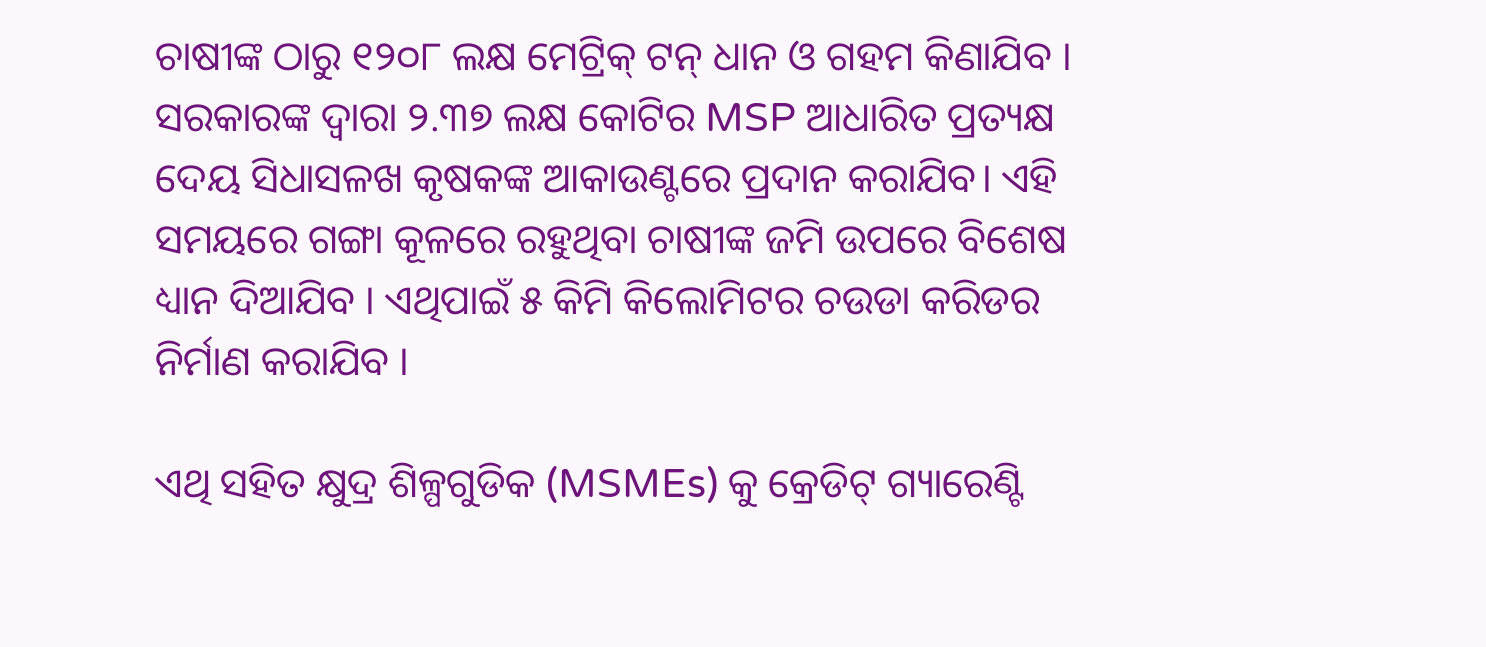ଚାଷୀଙ୍କ ଠାରୁ ୧୨୦୮ ଲକ୍ଷ ମେଟ୍ରିକ୍ ଟନ୍ ଧାନ ଓ ଗହମ କିଣାଯିବ । ସରକାରଙ୍କ ଦ୍ୱାରା ୨.୩୭ ଲକ୍ଷ କୋଟିର MSP ଆଧାରିତ ପ୍ରତ୍ୟକ୍ଷ ଦେୟ ସିଧାସଳଖ କୃଷକଙ୍କ ଆକାଉଣ୍ଟରେ ପ୍ରଦାନ କରାଯିବ। ଏହି ସମୟରେ ଗଙ୍ଗା କୂଳରେ ରହୁଥିବା ଚାଷୀଙ୍କ ଜମି ଉପରେ ବିଶେଷ ଧ୍ୟାନ ଦିଆଯିବ । ଏଥିପାଇଁ ୫ କିମି କିଲୋମିଟର ଚଉଡା କରିଡର ନିର୍ମାଣ କରାଯିବ ।

ଏଥି ସହିତ କ୍ଷୁଦ୍ର ଶିଳ୍ପଗୁଡିକ (MSMEs) କୁ କ୍ରେଡିଟ୍ ଗ୍ୟାରେଣ୍ଟି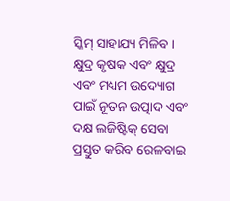ସ୍କିମ୍ ସାହାଯ୍ୟ ମିଳିବ । କ୍ଷୁଦ୍ର କୃଷକ ଏବଂ କ୍ଷୁଦ୍ର ଏବଂ ମଧ୍ୟମ ଉଦ୍ୟୋଗ ପାଇଁ ନୂତନ ଉତ୍ପାଦ ଏବଂ ଦକ୍ଷ ଲଜିଷ୍ଟିକ୍ ସେବା ପ୍ରସ୍ତୁତ କରିବ ରେଳବାଇ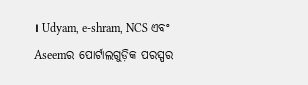। Udyam, e-shram, NCS ଏବଂ Aseemର ପୋର୍ଟାଲଗୁଡ଼ିକ ପରସ୍ପର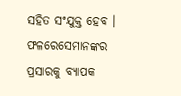ସହିତ ସଂଯୁକ୍ତ ହେବ । ଫଳରେସେମାନଙ୍କର ପ୍ରସାରକୁ ବ୍ୟାପକ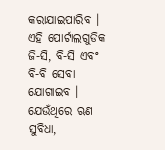କରାଯାଇପାରିବ । ଏହି ପୋର୍ଟାଲଗୁଡିକ ଜି-ସି, ବି-ସି ଏବଂ ବି-ବି ସେବା ଯୋଗାଇବ । ଯେଉଁଥିରେ ଋଣ ସୁବିଧା,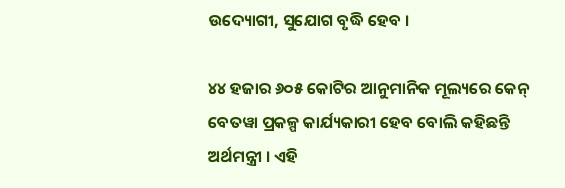ଉଦ୍ୟୋଗୀ, ସୁଯୋଗ ବୃଦ୍ଧି ହେବ ।

୪୪ ହଜାର ୬୦୫ କୋଟିର ଆନୁମାନିକ ମୂଲ୍ୟରେ କେନ୍ ବେତୱା ପ୍ରକଳ୍ପ କାର୍ଯ୍ୟକାରୀ ହେବ ବୋଲି କହିଛନ୍ତି ଅର୍ଥମନ୍ତ୍ରୀ । ଏହି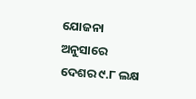ଯୋଜନା ଅନୁସାରେ ଦେଶର ୯.୮ ଲକ୍ଷ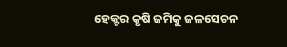ହେକ୍ଟର କୃଷି ଜମିକୁ ଜଳସେଚନ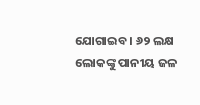ଯୋଗାଇବ । ୬୨ ଲକ୍ଷ ଲୋକଙ୍କୁ ପାନୀୟ ଜଳ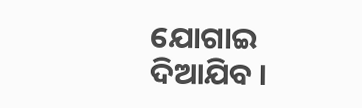ଯୋଗାଇ ଦିଆଯିବ ।